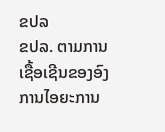ຂປລ
ຂປລ. ຕາມການເຊື້ອເຊີນຂອງອົງການໄອຍະການ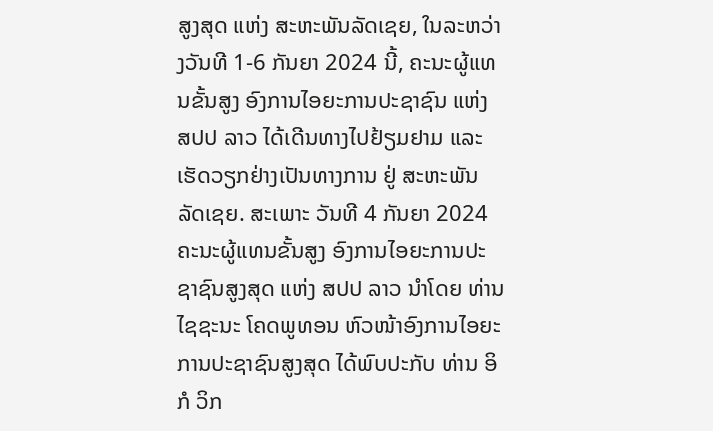ສູງສຸດ ແຫ່ງ ສະຫະພັນລັດເຊຍ, ໃນລະຫວ່າງວັນທີ 1-6 ກັນຍາ 2024 ນີ້, ຄະນະຜູ້ແທນຂັ້ນສູງ ອົງການໄອຍະການປະຊາຊົນ ແຫ່ງ ສປປ ລາວ ໄດ້ເດີນທາງໄປຢ້ຽມຢາມ ແລະ ເຮັດວຽກຢ່າງເປັນທາງການ ຢູ່ ສະຫະພັນລັດເຊຍ. ສະເພາະ ວັນທີ 4 ກັນຍາ 2024 ຄະນະຜູ້ແທນຂັ້ນສູງ ອົງການໄອຍະການປະຊາຊົນສູງສຸດ ແຫ່ງ ສປປ ລາວ ນໍາໂດຍ ທ່ານ ໄຊຊະນະ ໂຄດພູທອນ ຫົວໜ້າອົງການໄອຍະການປະຊາຊົນສູງສຸດ ໄດ້ພົບປະກັບ ທ່ານ ອິກໍ ວິກ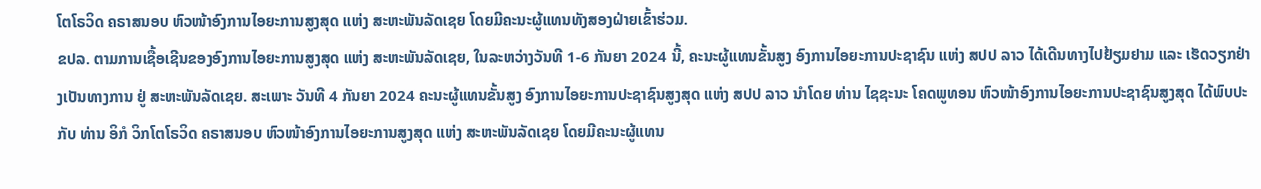ໂຕໂຣວິດ ຄຣາສນອບ ຫົວໜ້າອົງການໄອຍະການສູງສຸດ ແຫ່ງ ສະຫະພັນລັດເຊຍ ໂດຍມີຄະນະຜູ້ແທນທັງສອງຝ່າຍເຂົ້າຮ່ວມ.
ຂປລ. ຕາມການເຊື້ອເຊີນຂອງອົງການໄອຍະການສູງສຸດ ແຫ່ງ ສະຫະພັນລັດເຊຍ, ໃນລະຫວ່າງວັນທີ 1-6 ກັນຍາ 2024 ນີ້, ຄະນະຜູ້ແທນຂັ້ນສູງ ອົງການໄອຍະການປະຊາຊົນ ແຫ່ງ ສປປ ລາວ ໄດ້ເດີນທາງໄປຢ້ຽມຢາມ ແລະ ເຮັດວຽກຢ່າງເປັນທາງການ ຢູ່ ສະຫະພັນລັດເຊຍ. ສະເພາະ ວັນທີ 4 ກັນຍາ 2024 ຄະນະຜູ້ແທນຂັ້ນສູງ ອົງການໄອຍະການປະຊາຊົນສູງສຸດ ແຫ່ງ ສປປ ລາວ ນໍາໂດຍ ທ່ານ ໄຊຊະນະ ໂຄດພູທອນ ຫົວໜ້າອົງການໄອຍະການປະຊາຊົນສູງສຸດ ໄດ້ພົບປະກັບ ທ່ານ ອິກໍ ວິກໂຕໂຣວິດ ຄຣາສນອບ ຫົວໜ້າອົງການໄອຍະການສູງສຸດ ແຫ່ງ ສະຫະພັນລັດເຊຍ ໂດຍມີຄະນະຜູ້ແທນ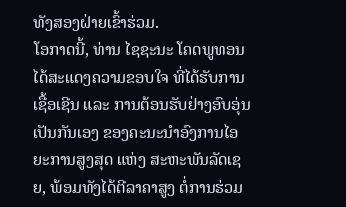ທັງສອງຝ່າຍເຂົ້າຮ່ວມ.
ໂອກາດນີ້, ທ່ານ ໄຊຊະນະ ໂຄດພູທອນ ໄດ້ສະແດງຄວາມຂອບໃຈ ທີ່ໄດ້ຮັບການເຊື້ອເຊີນ ແລະ ການຕ້ອນຮັບຢ່າງອົບອຸ່ນ ເປັນກັນເອງ ຂອງຄະນະນໍາອົງການໄອຍະການສູງສຸດ ແຫ່ງ ສະຫະພັນລັດເຊຍ, ພ້ອມທັງໄດ້ຕີລາຄາສູງ ຕໍ່ການຮ່ວມ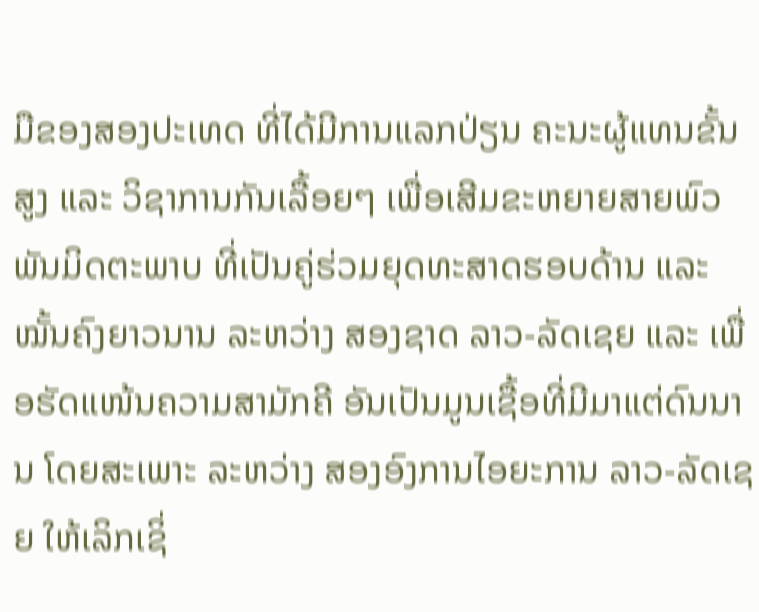ມືຂອງສອງປະເທດ ທີ່ໄດ້ມີການແລກປ່ຽນ ຄະນະຜູ້ແທນຂັ້ນສູງ ແລະ ວິຊາການກັນເລື້ອຍໆ ເພື່ອເສີມຂະຫຍາຍສາຍພົວພັນມິດຕະພາບ ທີ່ເປັນຄູ່ຮ່ວມຍຸດທະສາດຮອບດ້ານ ແລະ ໝັ້ນຄົງຍາວນານ ລະຫວ່າງ ສອງຊາດ ລາວ-ລັດເຊຍ ແລະ ເພື່ອຮັດແໜ້ນຄວາມສາມັກຄີ ອັນເປັນມູນເຊື້ອທີ່ມີມາແຕ່ດົນນານ ໂດຍສະເພາະ ລະຫວ່າງ ສອງອົງການໄອຍະການ ລາວ-ລັດເຊຍ ໃຫ້ເລິກເຊິ່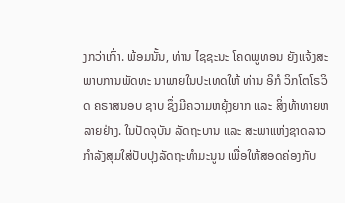ງກວ່າເກົ່າ. ພ້ອມນັ້ນ, ທ່ານ ໄຊຊະນະ ໂຄດພູທອນ ຍັງແຈ້ງສະພາບການພັດທະ ນາພາຍໃນປະເທດໃຫ້ ທ່ານ ອິກໍ ວິກໂຕໂຣວິດ ຄຣາສນອບ ຊາບ ຊຶ່ງມີຄວາມຫຍຸ້ງຍາກ ແລະ ສິ່ງທ້າທາຍຫລາຍຢ່າງ. ໃນປັດຈຸບັນ ລັດຖະບານ ແລະ ສະພາແຫ່ງຊາດລາວ ກຳລັງສຸມໃສ່ປັບປຸງລັດຖະທໍາມະນູນ ເພື່ອໃຫ້ສອດຄ່ອງກັບ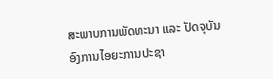ສະພາບການພັດທະນາ ແລະ ປັດຈຸບັນ ອົງການໄອຍະການປະຊາ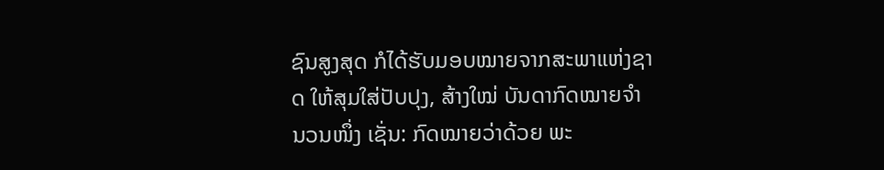ຊົນສູງສຸດ ກໍໄດ້ຮັບມອບໝາຍຈາກສະພາແຫ່ງຊາດ ໃຫ້ສຸມໃສ່ປັບປຸງ, ສ້າງໃໝ່ ບັນດາກົດໝາຍຈໍານວນໜຶ່ງ ເຊັ່ນ: ກົດໝາຍວ່າດ້ວຍ ພະ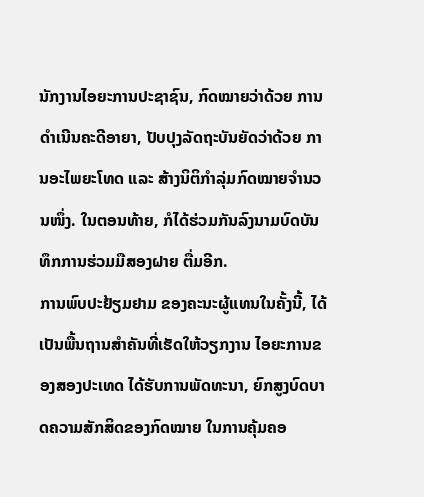ນັກງານໄອຍະການປະຊາຊົນ, ກົດໝາຍວ່າດ້ວຍ ການດໍາເນີນຄະດີອາຍາ, ປັບປຸງລັດຖະບັນຍັດວ່າດ້ວຍ ການອະໄພຍະໂທດ ແລະ ສ້າງນິຕິກໍາລຸ່ມກົດໝາຍຈໍານວນໜຶ່ງ. ໃນຕອນທ້າຍ, ກໍໄດ້ຮ່ວມກັນລົງນາມບົດບັນທຶກການຮ່ວມມືສອງຝາຍ ຕື່ມອີກ.
ການພົບປະຢ້ຽມຢາມ ຂອງຄະນະຜູ້ແທນໃນຄັ້ງນີ້, ໄດ້ເປັນພື້ນຖານສໍາຄັນທີ່ເຮັດໃຫ້ວຽກງານ ໄອຍະການຂອງສອງປະເທດ ໄດ້ຮັບການພັດທະນາ, ຍົກສູງບົດບາດຄວາມສັກສິດຂອງກົດໝາຍ ໃນການຄຸ້ມຄອ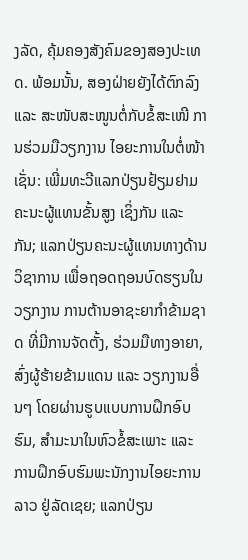ງລັດ, ຄຸ້ມຄອງສັງຄົມຂອງສອງປະເທດ. ພ້ອມນັ້ນ, ສອງຝ່າຍຍັງໄດ້ຕົກລົງ ແລະ ສະໜັບສະໜູນຕໍ່ກັບຂໍ້ສະເໜີ ການຮ່ວມມືວຽກງານ ໄອຍະການໃນຕໍ່ໜ້າເຊັ່ນ: ເພີ່ມທະວີແລກປ່ຽນຢ້ຽມຢາມ ຄະນະຜູ້ແທນຂັ້ນສູງ ເຊິ່ງກັນ ແລະ ກັນ; ແລກປ່ຽນຄະນະຜູ້ແທນທາງດ້ານວິຊາການ ເພື່ອຖອດຖອນບົດຮຽນໃນວຽກງານ ການຕ້ານອາຊະຍາກໍາຂ້າມຊາດ ທີ່ມີການຈັດຕັ້ງ, ຮ່ວມມືທາງອາຍາ, ສົ່ງຜູ້ຮ້າຍຂ້າມແດນ ແລະ ວຽກງານອື່ນໆ ໂດຍຜ່ານຮູບແບບການຝຶກອົບຮົມ, ສໍາມະນາໃນຫົວຂໍ້ສະເພາະ ແລະ ການຝຶກອົບຮົມພະນັກງານໄອຍະການລາວ ຢູ່ລັດເຊຍ; ແລກປ່ຽນ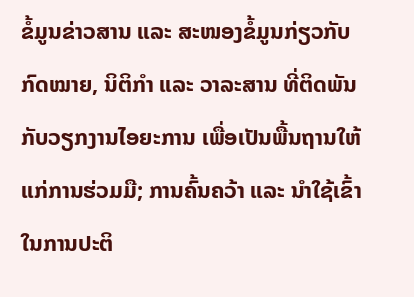ຂໍ້ມູນຂ່າວສານ ແລະ ສະໜອງຂໍ້ມູນກ່ຽວກັບກົດໝາຍ, ນິຕິກຳ ແລະ ວາລະສານ ທີ່ຕິດພັນກັບວຽກງານໄອຍະການ ເພື່ອເປັນພື້ນຖານໃຫ້ແກ່ການຮ່ວມມື; ການຄົ້ນຄວ້າ ແລະ ນໍາໃຊ້ເຂົ້າໃນການປະຕິ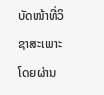ບັດໜ້າທີ່ວິຊາສະເພາະ ໂດຍຜ່ານ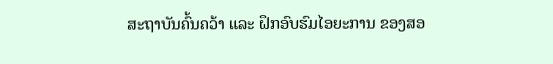ສະຖາບັນຄົ້ນຄວ້າ ແລະ ຝຶກອົບຮົມໄອຍະການ ຂອງສອ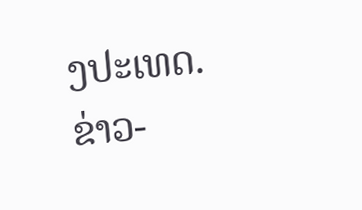ງປະເທດ.
ຂ່າວ-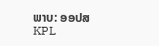ພາບ: ອອປສ
KPL